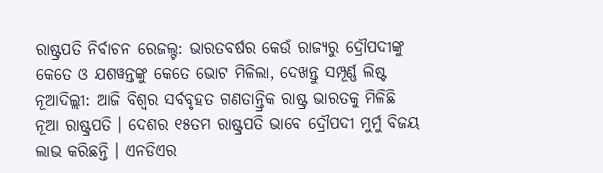ରାଷ୍ଟ୍ରପତି ନିର୍ବାଚନ ରେଜଲ୍ଟ: ଭାରତବର୍ଷର କେଉଁ ରାଜ୍ୟରୁ ଦ୍ରୌପଦୀଙ୍କୁ କେତେ ଓ ଯଶୱନ୍ତଙ୍କୁ କେତେ ଭୋଟ ମିଳିଲା, ଦେଖନ୍ତୁ ସମ୍ପୂର୍ଣ୍ଣ ଲିଷ୍ଟ
ନୂଆଦିଲ୍ଲୀ: ଆଜି ବିଶ୍ୱର ସର୍ବବୃହତ ଗଣତାନ୍ତ୍ରିକ ରାଷ୍ଟ୍ର ଭାରତକୁ ମିଳିଛି ନୂଆ ରାଷ୍ଟ୍ରପତି । ଦେଶର ୧୫ତମ ରାଷ୍ଟ୍ରପତି ଭାବେ ଦ୍ରୌପଦୀ ମୁର୍ମୁ ବିଜୟ ଲାଭ କରିଛନ୍ତି । ଏନଡିଏର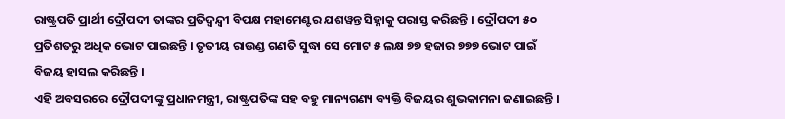ରାଷ୍ଟ୍ରପତି ପ୍ରାର୍ଥୀ ଦ୍ରୌପଦୀ ତାଙ୍କର ପ୍ରତିଦ୍ୱନ୍ଦ୍ୱୀ ବିପକ୍ଷ ମହାମେଣ୍ଟର ଯଶୱନ୍ତ ସିହ୍ନାକୁ ପରାସ୍ତ କରିଛନ୍ତି । ଦ୍ରୌପଦୀ ୫୦ ପ୍ରତିଶତରୁ ଅଧିକ ଭୋଟ ପାଇଛନ୍ତି । ତୃତୀୟ ରାଉଣ୍ଡ ଗଣତି ସୁଦ୍ଧା ସେ ମୋଟ ୫ ଲକ୍ଷ ୭୭ ହଜାର ୭୭୭ ଭୋଟ ପାଇଁ ବିଜୟ ହାସଲ କରିଛନ୍ତି ।
ଏହି ଅବସରରେ ଦ୍ରୌପଦୀଙ୍କୁ ପ୍ରଧାନମନ୍ତ୍ରୀ, ରାଷ୍ଟ୍ରପତିଙ୍କ ସହ ବହୁ ମାନ୍ୟଗଣ୍ୟ ବ୍ୟକ୍ତି ବିଜୟର ଶୁଭକାମନା ଜଣାଇଛନ୍ତି ।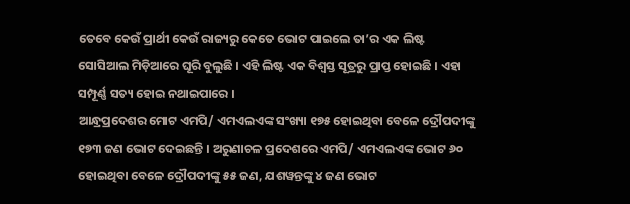ତେବେ କେଉଁ ପ୍ରାର୍ଥୀ କେଉଁ ରାଜ୍ୟରୁ କେତେ ଭୋଟ ପାଇଲେ ତା’ର ଏକ ଲିଷ୍ଟ ସୋସିଆଲ ମିଡ଼ିଆରେ ଘୂରି ବୁଲୁଛି । ଏହି ଲିଷ୍ଟ ଏକ ବିଶ୍ୱସ୍ତ ସୂତ୍ରରୁ ପ୍ରାପ୍ତ ହୋଇଛି । ଏହା ସମ୍ପୂର୍ଣ୍ଣ ସତ୍ୟ ହୋଇ ନଥାଇପାରେ ।
ଆନ୍ଧ୍ରପ୍ରଦେଶର ମୋଟ ଏମପି/ ଏମଏଲଏଙ୍କ ସଂଖ୍ୟା ୧୭୫ ହୋଇଥିବା ବେଳେ ଦ୍ରୌପଦୀଙ୍କୁ ୧୭୩ ଜଣ ଭୋଟ ଦେଇଛନ୍ତି । ଅରୁଣାଚଳ ପ୍ରଦେଶରେ ଏମପି/ ଏମଏଲଏଙ୍କ ଭୋଟ ୬୦ ହୋଇଥିବା ବେଳେ ଦ୍ରୌପଦୀଙ୍କୁ ୫୫ ଜଣ, ଯଶୱନ୍ତଙ୍କୁ ୪ ଜଣ ଭୋଟ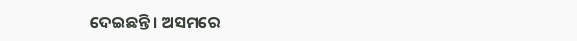ଦେଇଛନ୍ତି । ଅସମରେ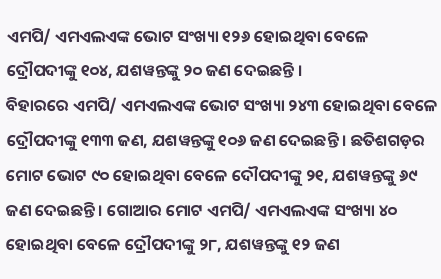ଏମପି/ ଏମଏଲଏଙ୍କ ଭୋଟ ସଂଖ୍ୟା ୧୨୬ ହୋଇଥିବା ବେଳେ ଦ୍ରୌପଦୀଙ୍କୁ ୧୦୪, ଯଶୱନ୍ତଙ୍କୁ ୨୦ ଜଣ ଦେଇଛନ୍ତି ।
ବିହାରରେ ଏମପି/ ଏମଏଲଏଙ୍କ ଭୋଟ ସଂଖ୍ୟା ୨୪୩ ହୋଇଥିବା ବେଳେ ଦ୍ରୌପଦୀଙ୍କୁ ୧୩୩ ଜଣ, ଯଶୱନ୍ତଙ୍କୁ ୧୦୬ ଜଣ ଦେଇଛନ୍ତି । ଛତିଶଗଡ଼ର ମୋଟ ଭୋଟ ୯୦ ହୋଇଥିବା ବେଳେ ଦୌପଦୀଙ୍କୁ ୨୧, ଯଶୱନ୍ତଙ୍କୁ ୬୯ ଜଣ ଦେଇଛନ୍ତି । ଗୋଆର ମୋଟ ଏମପି/ ଏମଏଲଏଙ୍କ ସଂଖ୍ୟା ୪୦ ହୋଇଥିବା ବେଳେ ଦ୍ରୌପଦୀଙ୍କୁ ୨୮, ଯଶୱନ୍ତଙ୍କୁ ୧୨ ଜଣ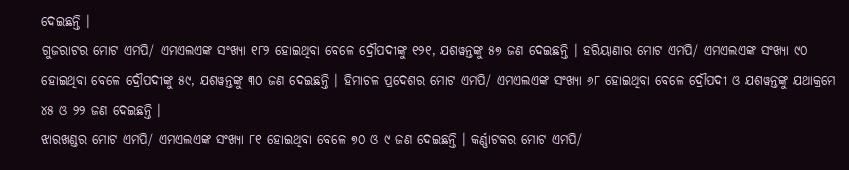ଦେଇଛନ୍ତି ।
ଗୁଜରାଟର ମୋଟ ଏମପି/ ଏମଏଲଏଙ୍କ ସଂଖ୍ୟା ୧୮୨ ହୋଇଥିବା ବେଳେ ଦ୍ରୌପଦୀଙ୍କୁ ୧୨୧, ଯଶୱନ୍ତଙ୍କୁ ୫୭ ଜଣ ଦେଇଛନ୍ତି । ହରିୟାଣାର ମୋଟ ଏମପି/ ଏମଏଲଏଙ୍କ ସଂଖ୍ୟା ୯୦ ହୋଇଥିବା ବେଳେ ଦ୍ରୌପଦୀଙ୍କୁ ୫୯, ଯଶୱନ୍ତଙ୍କୁ ୩୦ ଜଣ ଦେଇଛନ୍ତି । ହିମାଚଳ ପ୍ରଦେଶର ମୋଟ ଏମପି/ ଏମଏଲଏଙ୍କ ସଂଖ୍ୟା ୬୮ ହୋଇଥିବା ବେଳେ ଦ୍ରୌପଦୀ ଓ ଯଶୱନ୍ତଙ୍କୁ ଯଥାକ୍ରମେ ୪୫ ଓ ୨୨ ଜଣ ଦେଇଛନ୍ତି ।
ଝାରଖଣ୍ଡର ମୋଟ ଏମପି/ ଏମଏଲଏଙ୍କ ସଂଖ୍ୟା ୮୧ ହୋଇଥିବା ବେଳେ ୭୦ ଓ ୯ ଜଣ ଦେଇଛନ୍ତି । କର୍ଣ୍ଣାଟକର ମୋଟ ଏମପି/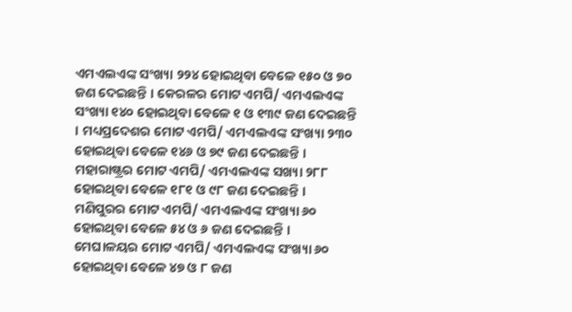ଏମଏଲଏଙ୍କ ସଂଖ୍ୟା ୨୨୪ ହୋଇଥିବା ବେଳେ ୧୫୦ ଓ ୭୦ ଜଣ ଦେଇଛନ୍ତି । କେରଳର ମୋଟ ଏମପି/ ଏମଏଲଏଙ୍କ ସଂଖ୍ୟା ୧୪୦ ହୋଇଥିବା ବେଳେ ୧ ଓ ୧୩୯ ଜଣ ଦେଇଛନ୍ତି । ମଧ୍ୟପ୍ରଦେଶର ମୋଟ ଏମପି/ ଏମଏଲଏଙ୍କ ସଂଖ୍ୟା ୨୩୦ ହୋଇଥିବା ବେଳେ ୧୪୬ ଓ ୭୯ ଜଣ ଦେଇଛନ୍ତି ।
ମହାରାଷ୍ଟ୍ରର ମୋଟ ଏମପି/ ଏମଏଲଏଙ୍କ ସଖ୍ୟା ୨୮୮ ହୋଇଥିବା ବେଳେ ୧୮୧ ଓ ୯୮ ଜଣ ଦେଇଛନ୍ତି । ମଣିପୁରର ମୋଟ ଏମପି/ ଏମଏଲଏଙ୍କ ସଂଖ୍ୟା ୬୦ ହୋଇଥିବା ବେଳେ ୫୪ ଓ ୬ ଜଣ ଦେଇଛନ୍ତି । ମେଘାଳୟର ମୋଟ ଏମପି/ ଏମଏଲଏଙ୍କ ସଂଖ୍ୟା ୬୦ ହୋଇଥିବା ବେଳେ ୪୭ ଓ ୮ ଜଣ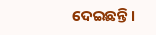ଦେଇଛନ୍ତି ।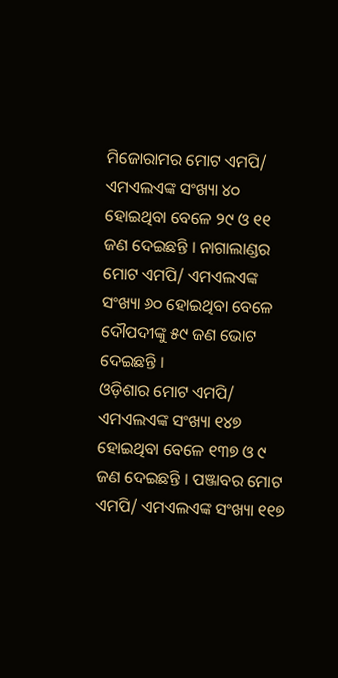ମିଜୋରାମର ମୋଟ ଏମପି/ ଏମଏଲଏଙ୍କ ସଂଖ୍ୟା ୪୦ ହୋଇଥିବା ବେଳେ ୨୯ ଓ ୧୧ ଜଣ ଦେଇଛନ୍ତି । ନାଗାଲାଣ୍ଡର ମୋଟ ଏମପି/ ଏମଏଲଏଙ୍କ ସଂଖ୍ୟା ୬୦ ହୋଇଥିବା ବେଳେ ଦୌପଦୀଙ୍କୁ ୫୯ ଜଣ ଭୋଟ ଦେଇଛନ୍ତି ।
ଓଡ଼ିଶାର ମୋଟ ଏମପି/ ଏମଏଲଏଙ୍କ ସଂଖ୍ୟା ୧୪୭ ହୋଇଥିବା ବେଳେ ୧୩୭ ଓ ୯ ଜଣ ଦେଇଛନ୍ତି । ପଞ୍ଜାବର ମୋଟ ଏମପି/ ଏମଏଲଏଙ୍କ ସଂଖ୍ୟା ୧୧୭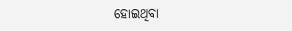ହୋଇଥିବା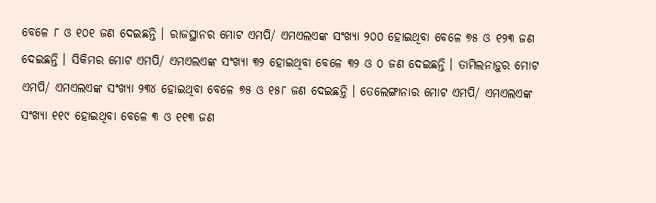ବେଳେ ୮ ଓ ୧୦୧ ଜଣ ଦେଇଛନ୍ତି । ରାଜସ୍ଥାନର ମୋଟ ଏମପି/ ଏମଏଲଏଙ୍କ ସଂଖ୍ୟା ୨୦୦ ହୋଇଥିବା ବେଳେ ୭୫ ଓ ୧୨୩ ଜଣ ଦେଇଛନ୍ତି । ସିକିମର ମୋଟ ଏମପି/ ଏମଏଲଏଙ୍କ ସଂଖ୍ୟା ୩୨ ହୋଇଥିବା ବେଳେ ୩୨ ଓ ୦ ଜଣ ଦେଇଛନ୍ତି । ତାମିଲନାଡ଼ୁର ମୋଟ ଏମପି/ ଏମଏଲଏଙ୍କ ସଂଖ୍ୟା ୨୩୪ ହୋଇଥିବା ବେଳେ ୭୫ ଓ ୧୫୮ ଜଣ ଦେଇଛନ୍ତି । ତେଲେଙ୍ଗାନାର ମୋଟ ଏମପି/ ଏମଏଲଏଙ୍କ ସଂଖ୍ୟା ୧୧୯ ହୋଇଥିବା ବେଳେ ୩ ଓ ୧୧୩ ଜଣ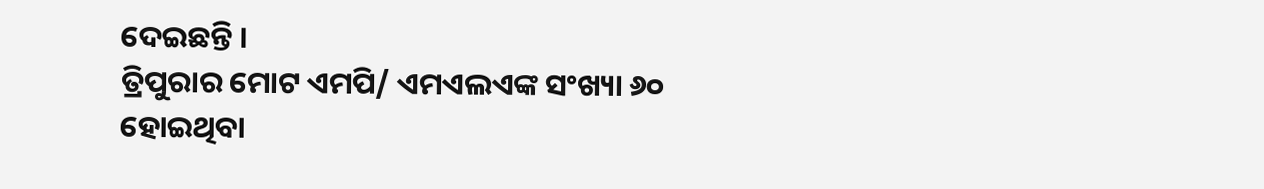ଦେଇଛନ୍ତି ।
ତ୍ରିପୁରାର ମୋଟ ଏମପି/ ଏମଏଲଏଙ୍କ ସଂଖ୍ୟା ୬୦ ହୋଇଥିବା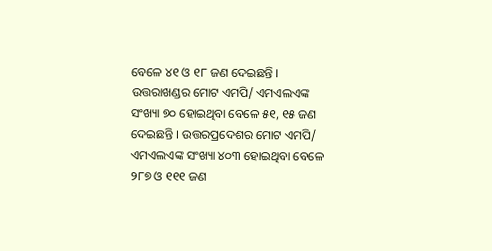ବେଳେ ୪୧ ଓ ୧୮ ଜଣ ଦେଇଛନ୍ତି । ଉତ୍ତରାଖଣ୍ଡର ମୋଟ ଏମପି/ ଏମଏଲଏଙ୍କ ସଂଖ୍ୟା ୭୦ ହୋଇଥିବା ବେଳେ ୫୧, ୧୫ ଜଣ ଦେଇଛନ୍ତି । ଉତ୍ତରପ୍ରଦେଶର ମୋଟ ଏମପି/ ଏମଏଲଏଙ୍କ ସଂଖ୍ୟା ୪୦୩ ହୋଇଥିବା ବେଳେ ୨୮୭ ଓ ୧୧୧ ଜଣ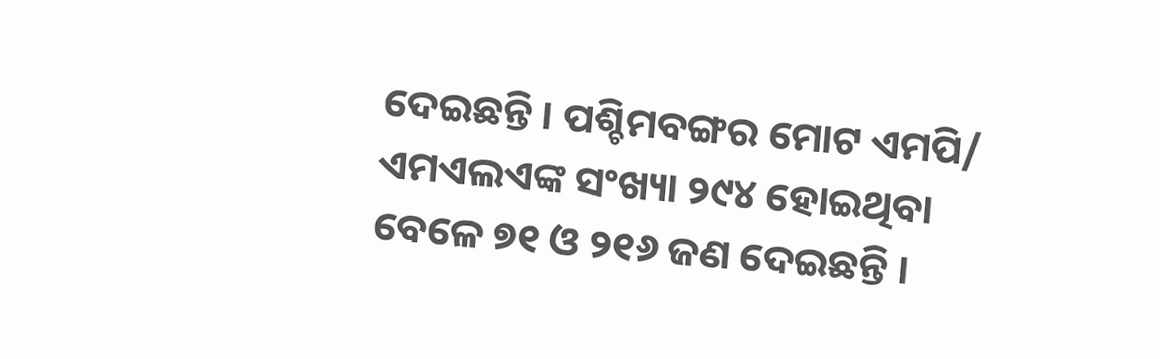ଦେଇଛନ୍ତି । ପଶ୍ଚିମବଙ୍ଗର ମୋଟ ଏମପି/ ଏମଏଲଏଙ୍କ ସଂଖ୍ୟା ୨୯୪ ହୋଇଥିବା ବେଳେ ୭୧ ଓ ୨୧୬ ଜଣ ଦେଇଛନ୍ତି ।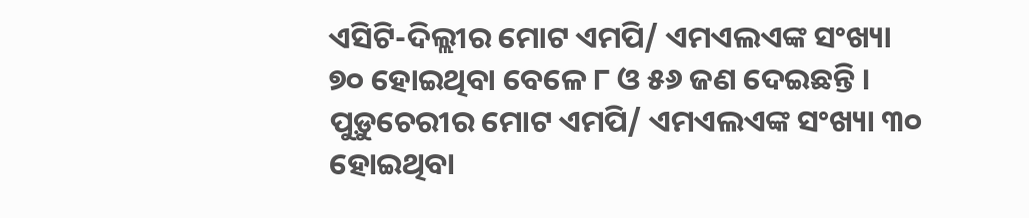ଏସିଟି-ଦିଲ୍ଲୀର ମୋଟ ଏମପି/ ଏମଏଲଏଙ୍କ ସଂଖ୍ୟା ୭୦ ହୋଇଥିବା ବେଳେ ୮ ଓ ୫୬ ଜଣ ଦେଇଛନ୍ତି । ପୁଡ଼ୁଚେରୀର ମୋଟ ଏମପି/ ଏମଏଲଏଙ୍କ ସଂଖ୍ୟା ୩୦ ହୋଇଥିବା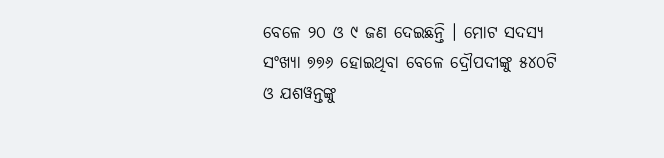ବେଳେ ୨୦ ଓ ୯ ଜଣ ଦେଇଛନ୍ତି । ମୋଟ ସଦସ୍ୟ ସଂଖ୍ୟା ୭୭୬ ହୋଇଥିବା ବେଳେ ଦ୍ରୌପଦୀଙ୍କୁ ୫୪୦ଟି ଓ ଯଶୱନ୍ତଙ୍କୁ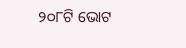୨୦୮ଟି ଭୋଟ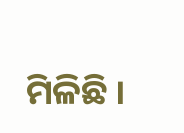ମିଳିଛି ।